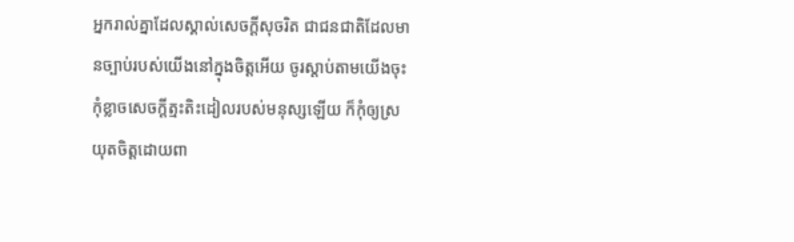អ្នករាល់គ្នាដែលស្គាល់សេចក្ដីសុចរិត ជាជនជាតិដែលមានច្បាប់របស់យើងនៅក្នុងចិត្តអើយ ចូរស្ដាប់តាមយើងចុះ កុំខ្លាចសេចក្ដីត្មះតិះដៀលរបស់មនុស្សឡើយ ក៏កុំឲ្យស្រយុតចិត្តដោយពា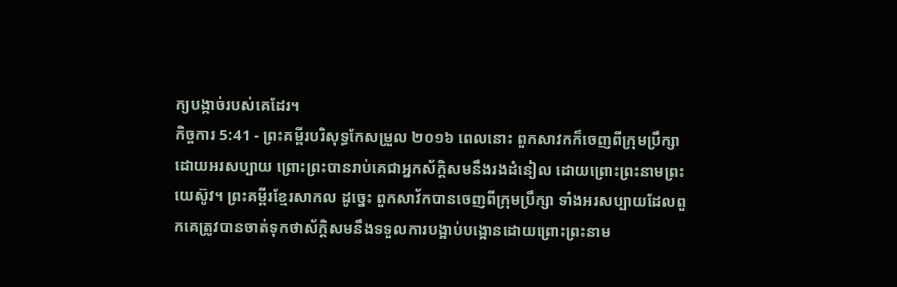ក្យបង្កាច់របស់គេដែរ។
កិច្ចការ 5:41 - ព្រះគម្ពីរបរិសុទ្ធកែសម្រួល ២០១៦ ពេលនោះ ពួកសាវកក៏ចេញពីក្រុមប្រឹក្សាដោយអរសប្បាយ ព្រោះព្រះបានរាប់គេជាអ្នកស័ក្តិសមនឹងរងដំនៀល ដោយព្រោះព្រះនាមព្រះយេស៊ូវ។ ព្រះគម្ពីរខ្មែរសាកល ដូច្នេះ ពួកសាវ័កបានចេញពីក្រុមប្រឹក្សា ទាំងអរសប្បាយដែលពួកគេត្រូវបានចាត់ទុកថាស័ក្ដិសមនឹងទទួលការបង្អាប់បង្អោនដោយព្រោះព្រះនាម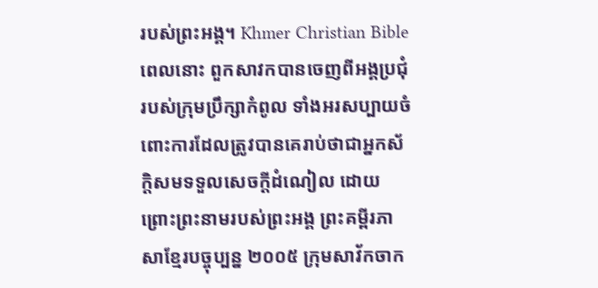របស់ព្រះអង្គ។ Khmer Christian Bible ពេលនោះ ពួកសាវកបានចេញពីអង្គប្រជុំរបស់ក្រុមប្រឹក្សាកំពូល ទាំងអរសប្បាយចំពោះការដែលត្រូវបានគេរាប់ថាជាអ្នកស័ក្ដិសមទទួលសេចក្ដីដំណៀល ដោយព្រោះព្រះនាមរបស់ព្រះអង្គ ព្រះគម្ពីរភាសាខ្មែរបច្ចុប្បន្ន ២០០៥ ក្រុមសាវ័កចាក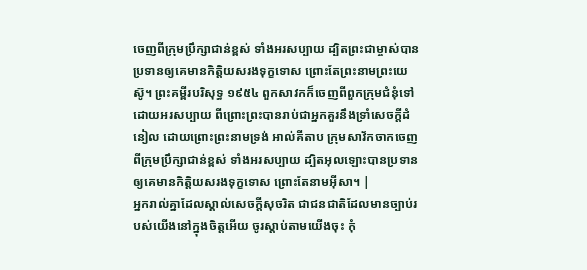ចេញពីក្រុមប្រឹក្សាជាន់ខ្ពស់ ទាំងអរសប្បាយ ដ្បិតព្រះជាម្ចាស់បានប្រទានឲ្យគេមានកិត្តិយសរងទុក្ខទោស ព្រោះតែព្រះនាមព្រះយេស៊ូ។ ព្រះគម្ពីរបរិសុទ្ធ ១៩៥៤ ពួកសាវកក៏ចេញពីពួកក្រុមជំនុំទៅ ដោយអរសប្បាយ ពីព្រោះព្រះបានរាប់ជាអ្នកគួរនឹងទ្រាំសេចក្ដីដំនៀល ដោយព្រោះព្រះនាមទ្រង់ អាល់គីតាប ក្រុមសាវ័កចាកចេញពីក្រុមប្រឹក្សាជាន់ខ្ពស់ ទាំងអរសប្បាយ ដ្បិតអុលឡោះបានប្រទានឲ្យគេមានកិត្ដិយសរងទុក្ខទោស ព្រោះតែនាមអ៊ីសា។ |
អ្នករាល់គ្នាដែលស្គាល់សេចក្ដីសុចរិត ជាជនជាតិដែលមានច្បាប់របស់យើងនៅក្នុងចិត្តអើយ ចូរស្ដាប់តាមយើងចុះ កុំ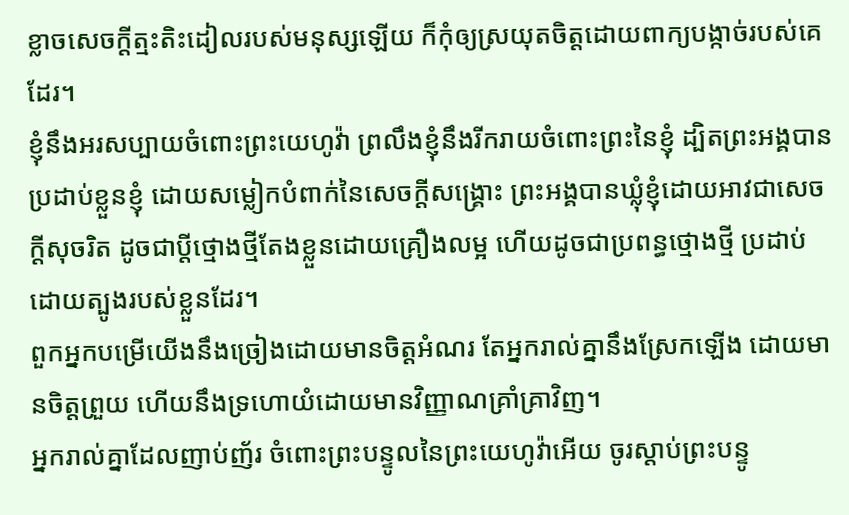ខ្លាចសេចក្ដីត្មះតិះដៀលរបស់មនុស្សឡើយ ក៏កុំឲ្យស្រយុតចិត្តដោយពាក្យបង្កាច់របស់គេដែរ។
ខ្ញុំនឹងអរសប្បាយចំពោះព្រះយេហូវ៉ា ព្រលឹងខ្ញុំនឹងរីករាយចំពោះព្រះនៃខ្ញុំ ដ្បិតព្រះអង្គបានប្រដាប់ខ្លួនខ្ញុំ ដោយសម្លៀកបំពាក់នៃសេចក្ដីសង្គ្រោះ ព្រះអង្គបានឃ្លុំខ្ញុំដោយអាវជាសេចក្ដីសុចរិត ដូចជាប្តីថ្មោងថ្មីតែងខ្លួនដោយគ្រឿងលម្អ ហើយដូចជាប្រពន្ធថ្មោងថ្មី ប្រដាប់ដោយត្បូងរបស់ខ្លួនដែរ។
ពួកអ្នកបម្រើយើងនឹងច្រៀងដោយមានចិត្តអំណរ តែអ្នករាល់គ្នានឹងស្រែកឡើង ដោយមានចិត្តព្រួយ ហើយនឹងទ្រហោយំដោយមានវិញ្ញាណគ្រាំគ្រាវិញ។
អ្នករាល់គ្នាដែលញាប់ញ័រ ចំពោះព្រះបន្ទូលនៃព្រះយេហូវ៉ាអើយ ចូរស្តាប់ព្រះបន្ទូ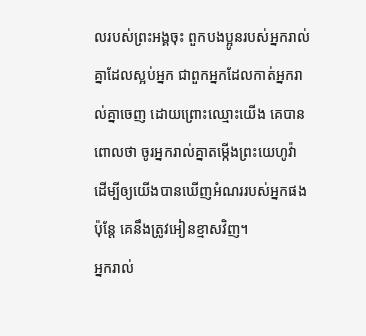លរបស់ព្រះអង្គចុះ ពួកបងប្អូនរបស់អ្នករាល់គ្នាដែលស្អប់អ្នក ជាពួកអ្នកដែលកាត់អ្នករាល់គ្នាចេញ ដោយព្រោះឈ្មោះយើង គេបានពោលថា ចូរអ្នករាល់គ្នាតម្កើងព្រះយេហូវ៉ា ដើម្បីឲ្យយើងបានឃើញអំណររបស់អ្នកផង ប៉ុន្តែ គេនឹងត្រូវអៀនខ្មាសវិញ។
អ្នករាល់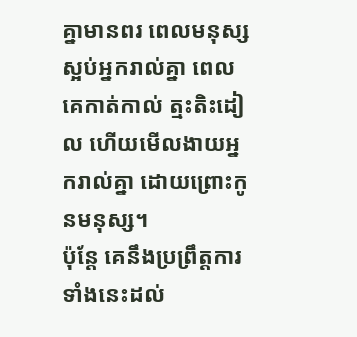គ្នាមានពរ ពេលមនុស្សស្អប់អ្នករាល់គ្នា ពេលគេកាត់កាល់ ត្មះតិះដៀល ហើយមើលងាយអ្នករាល់គ្នា ដោយព្រោះកូនមនុស្ស។
ប៉ុន្តែ គេនឹងប្រព្រឹត្តការទាំងនេះដល់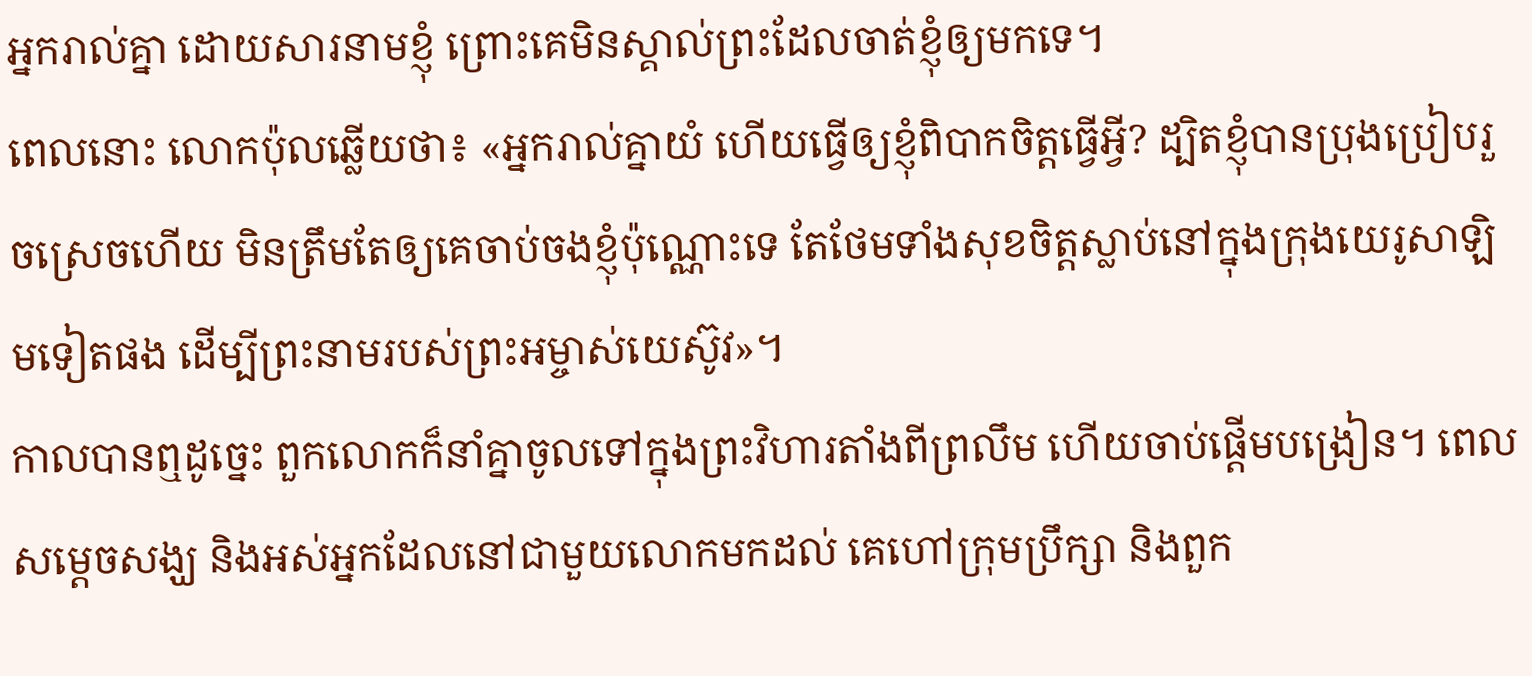អ្នករាល់គ្នា ដោយសារនាមខ្ញុំ ព្រោះគេមិនស្គាល់ព្រះដែលចាត់ខ្ញុំឲ្យមកទេ។
ពេលនោះ លោកប៉ុលឆ្លើយថា៖ «អ្នករាល់គ្នាយំ ហើយធ្វើឲ្យខ្ញុំពិបាកចិត្តធ្វើអ្វី? ដ្បិតខ្ញុំបានប្រុងប្រៀបរួចស្រេចហើយ មិនត្រឹមតែឲ្យគេចាប់ចងខ្ញុំប៉ុណ្ណោះទេ តែថែមទាំងសុខចិត្តស្លាប់នៅក្នុងក្រុងយេរូសាឡិមទៀតផង ដើម្បីព្រះនាមរបស់ព្រះអម្ចាស់យេស៊ូវ»។
កាលបានឮដូច្នេះ ពួកលោកក៏នាំគ្នាចូលទៅក្នុងព្រះវិហារតាំងពីព្រលឹម ហើយចាប់ផ្ដើមបង្រៀន។ ពេលសម្តេចសង្ឃ និងអស់អ្នកដែលនៅជាមួយលោកមកដល់ គេហៅក្រុមប្រឹក្សា និងពួក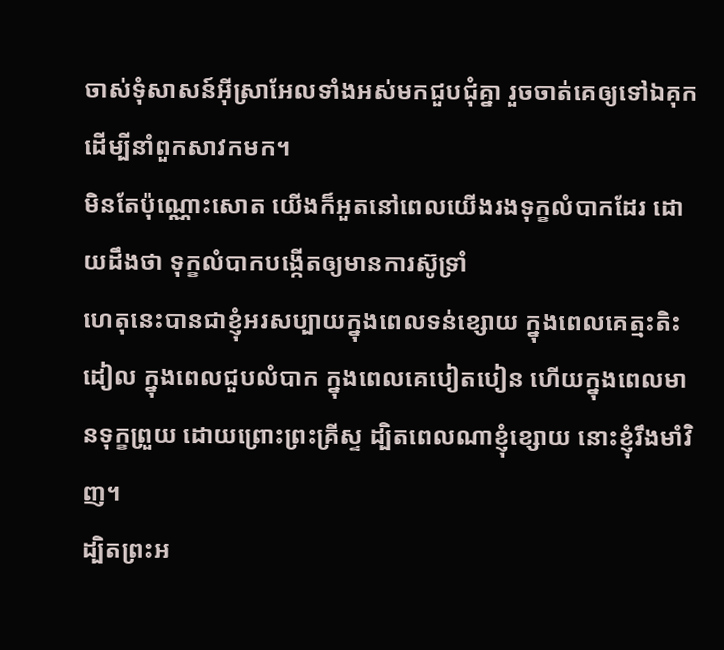ចាស់ទុំសាសន៍អ៊ីស្រាអែលទាំងអស់មកជួបជុំគ្នា រួចចាត់គេឲ្យទៅឯគុក ដើម្បីនាំពួកសាវកមក។
មិនតែប៉ុណ្ណោះសោត យើងក៏អួតនៅពេលយើងរងទុក្ខលំបាកដែរ ដោយដឹងថា ទុក្ខលំបាកបង្កើតឲ្យមានការស៊ូទ្រាំ
ហេតុនេះបានជាខ្ញុំអរសប្បាយក្នុងពេលទន់ខ្សោយ ក្នុងពេលគេត្មះតិះដៀល ក្នុងពេលជួបលំបាក ក្នុងពេលគេបៀតបៀន ហើយក្នុងពេលមានទុក្ខព្រួយ ដោយព្រោះព្រះគ្រីស្ទ ដ្បិតពេលណាខ្ញុំខ្សោយ នោះខ្ញុំរឹងមាំវិញ។
ដ្បិតព្រះអ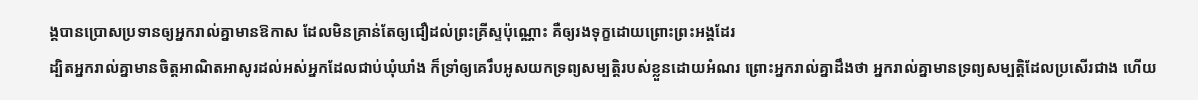ង្គបានប្រោសប្រទានឲ្យអ្នករាល់គ្នាមានឱកាស ដែលមិនគ្រាន់តែឲ្យជឿដល់ព្រះគ្រីស្ទប៉ុណ្ណោះ គឺឲ្យរងទុក្ខដោយព្រោះព្រះអង្គដែរ
ដ្បិតអ្នករាល់គ្នាមានចិត្តអាណិតអាសូរដល់អស់អ្នកដែលជាប់ឃុំឃាំង ក៏ទ្រាំឲ្យគេរឹបអូសយកទ្រព្យសម្បត្តិរបស់ខ្លួនដោយអំណរ ព្រោះអ្នករាល់គ្នាដឹងថា អ្នករាល់គ្នាមានទ្រព្យសម្បត្តិដែលប្រសើរជាង ហើយ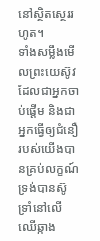នៅស្ថិតស្ថេររហូត។
ទាំងសម្លឹងមើលព្រះយេស៊ូវ ដែលជាអ្នកចាប់ផ្តើម និងជាអ្នកធ្វើឲ្យជំនឿរបស់យើងបានគ្រប់លក្ខណ៍ ទ្រង់បានស៊ូទ្រាំនៅលើឈើឆ្កាង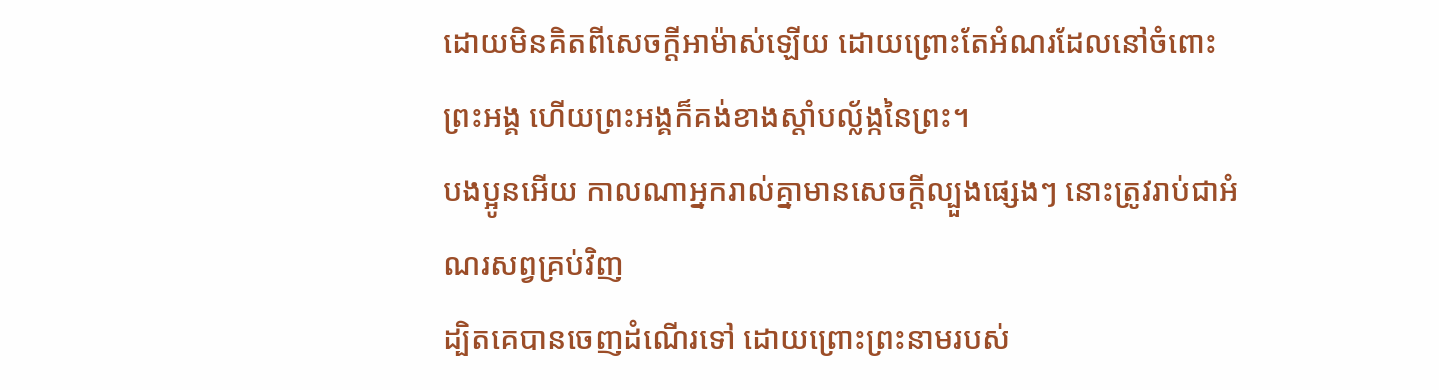ដោយមិនគិតពីសេចក្ដីអាម៉ាស់ឡើយ ដោយព្រោះតែអំណរដែលនៅចំពោះព្រះអង្គ ហើយព្រះអង្គក៏គង់ខាងស្តាំបល្ល័ង្កនៃព្រះ។
បងប្អូនអើយ កាលណាអ្នករាល់គ្នាមានសេចក្តីល្បួងផ្សេងៗ នោះត្រូវរាប់ជាអំណរសព្វគ្រប់វិញ
ដ្បិតគេបានចេញដំណើរទៅ ដោយព្រោះព្រះនាមរបស់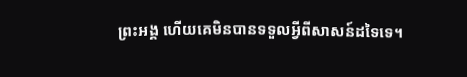ព្រះអង្គ ហើយគេមិនបានទទួលអ្វីពីសាសន៍ដទៃទេ។